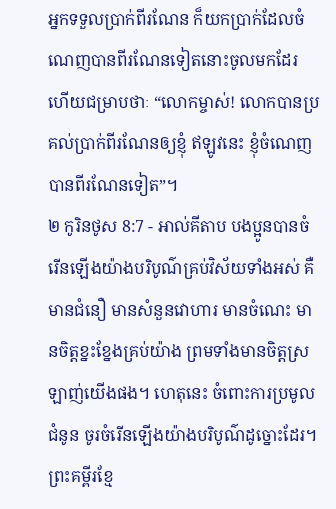អ្នកទទួលប្រាក់ពីរណែន ក៏យកប្រាក់ដែលចំណេញបានពីរណែនទៀតនោះចូលមកដែរ ហើយជម្រាបថាៈ “លោកម្ចាស់! លោកបានប្រគល់ប្រាក់ពីរណែនឲ្យខ្ញុំ ឥឡូវនេះ ខ្ញុំចំណេញបានពីរណែនទៀត”។
២ កូរិនថូស 8:7 - អាល់គីតាប បងប្អូនបានចំរើនឡើងយ៉ាងបរិបូណ៌គ្រប់វិស័យទាំងអស់ គឺមានជំនឿ មានសំនួនវោហារ មានចំណេះ មានចិត្ដខ្នះខ្នែងគ្រប់យ៉ាង ព្រមទាំងមានចិត្ដស្រឡាញ់យើងផង។ ហេតុនេះ ចំពោះការប្រមូលជំនូន ចូរចំរើនឡើងយ៉ាងបរិបូណ៌ដូច្នោះដែរ។ ព្រះគម្ពីរខ្មែ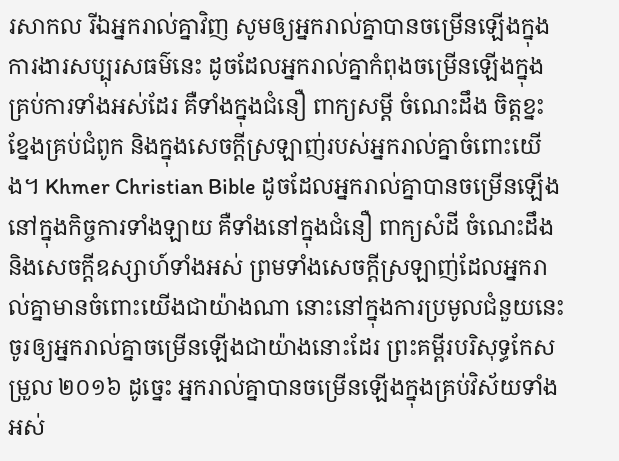រសាកល រីឯអ្នករាល់គ្នាវិញ សូមឲ្យអ្នករាល់គ្នាបានចម្រើនឡើងក្នុងការងារសប្បុរសធម៌នេះ ដូចដែលអ្នករាល់គ្នាកំពុងចម្រើនឡើងក្នុងគ្រប់ការទាំងអស់ដែរ គឺទាំងក្នុងជំនឿ ពាក្យសម្ដី ចំណេះដឹង ចិត្តខ្នះខ្នែងគ្រប់ជំពូក និងក្នុងសេចក្ដីស្រឡាញ់របស់អ្នករាល់គ្នាចំពោះយើង។ Khmer Christian Bible ដូចដែលអ្នករាល់គ្នាបានចម្រើនឡើងនៅក្នុងកិច្ចការទាំងឡាយ គឺទាំងនៅក្នុងជំនឿ ពាក្យសំដី ចំណេះដឹង និងសេចក្ដីឧស្សាហ៍ទាំងអស់ ព្រមទាំងសេចក្ដីស្រឡាញ់ដែលអ្នករាល់គ្នាមានចំពោះយើងជាយ៉ាងណា នោះនៅក្នុងការប្រមូលជំនួយនេះ ចូរឲ្យអ្នករាល់គ្នាចម្រើនឡើងជាយ៉ាងនោះដែរ ព្រះគម្ពីរបរិសុទ្ធកែសម្រួល ២០១៦ ដូច្នេះ អ្នករាល់គ្នាបានចម្រើនឡើងក្នុងគ្រប់វិស័យទាំងអស់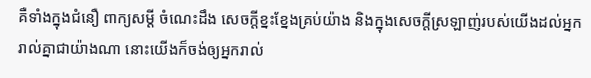គឺទាំងក្នុងជំនឿ ពាក្យសម្ដី ចំណេះដឹង សេចក្តីខ្នះខ្នែងគ្រប់យ៉ាង និងក្នុងសេចក្តីស្រឡាញ់របស់យើងដល់អ្នករាល់គ្នាជាយ៉ាងណា នោះយើងក៏ចង់ឲ្យអ្នករាល់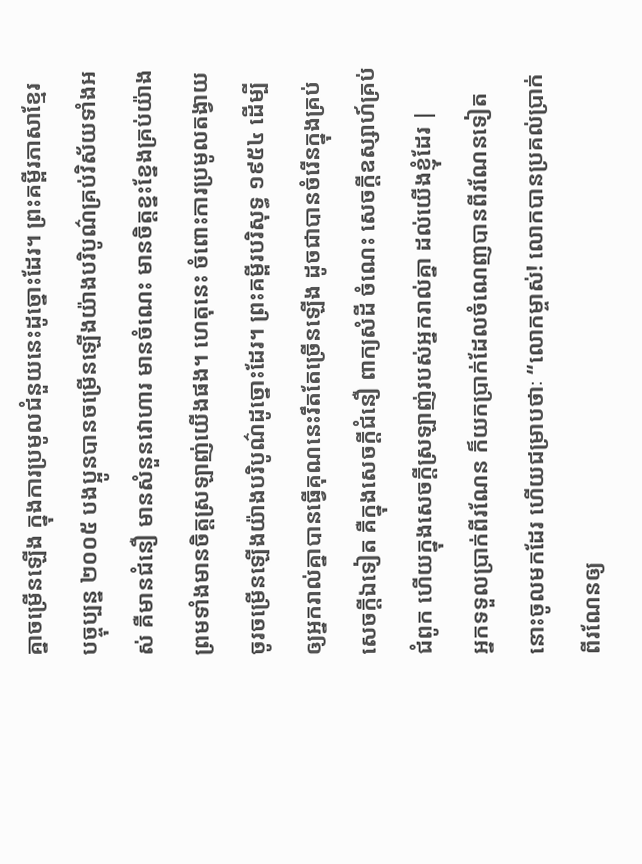គ្នាចម្រើនឡើង ក្នុងការប្រមូលជំនួយនេះដូច្នោះដែរ។ ព្រះគម្ពីរភាសាខ្មែរបច្ចុប្បន្ន ២០០៥ បងប្អូនបានចម្រើនឡើងយ៉ាងបរិបូណ៌គ្រប់វិស័យទាំងអស់ គឺមានជំនឿ មានសំនួនវោហារ មានចំណេះ មានចិត្តខ្នះខ្នែងគ្រប់យ៉ាង ព្រមទាំងមានចិត្តស្រឡាញ់យើងផង។ ហេតុនេះ ចំពោះការប្រមូលតង្វាយ ចូរចម្រើនឡើងយ៉ាងបរិបូណ៌ដូច្នោះដែរ។ ព្រះគម្ពីរបរិសុទ្ធ ១៩៥៤ ដើម្បីឲ្យអ្នករាល់គ្នាបានធ្វើគុណនេះរឹតតែច្រើនឡើង ដូចជាបានចំរើនក្នុងគ្រប់សេចក្ដីឯទៀត គឺក្នុងសេចក្ដីជំនឿ ពាក្យសំដី ចំណេះ សេចក្ដីឧស្សាហ៍គ្រប់ជំពូក ហើយក្នុងសេចក្ដីស្រឡាញ់របស់អ្នករាល់គ្នា ដល់យើងខ្ញុំដែរ |
អ្នកទទួលប្រាក់ពីរណែន ក៏យកប្រាក់ដែលចំណេញបានពីរណែនទៀតនោះចូលមកដែរ ហើយជម្រាបថាៈ “លោកម្ចាស់! លោកបានប្រគល់ប្រាក់ពីរណែនឲ្យ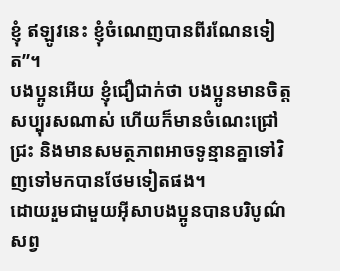ខ្ញុំ ឥឡូវនេះ ខ្ញុំចំណេញបានពីរណែនទៀត”។
បងប្អូនអើយ ខ្ញុំជឿជាក់ថា បងប្អូនមានចិត្ដសប្បុរសណាស់ ហើយក៏មានចំណេះជ្រៅជ្រះ និងមានសមត្ថភាពអាចទូន្មានគ្នាទៅវិញទៅមកបានថែមទៀតផង។
ដោយរួមជាមួយអ៊ីសាបងប្អូនបានបរិបូណ៌សព្វ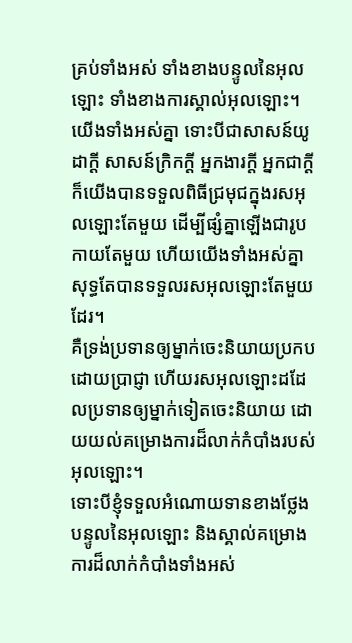គ្រប់ទាំងអស់ ទាំងខាងបន្ទូលនៃអុលឡោះ ទាំងខាងការស្គាល់អុលឡោះ។
យើងទាំងអស់គ្នា ទោះបីជាសាសន៍យូដាក្ដី សាសន៍ក្រិកក្ដី អ្នកងារក្ដី អ្នកជាក្ដី ក៏យើងបានទទួលពិធីជ្រមុជក្នុងរសអុលឡោះតែមួយ ដើម្បីផ្សំគ្នាឡើងជារូបកាយតែមួយ ហើយយើងទាំងអស់គ្នាសុទ្ធតែបានទទួលរសអុលឡោះតែមួយដែរ។
គឺទ្រង់ប្រទានឲ្យម្នាក់ចេះនិយាយប្រកបដោយប្រាជ្ញា ហើយរសអុលឡោះដដែលប្រទានឲ្យម្នាក់ទៀតចេះនិយាយ ដោយយល់គម្រោងការដ៏លាក់កំបាំងរបស់អុលឡោះ។
ទោះបីខ្ញុំទទួលអំណោយទានខាងថ្លែងបន្ទូលនៃអុលឡោះ និងស្គាល់គម្រោងការដ៏លាក់កំបាំងទាំងអស់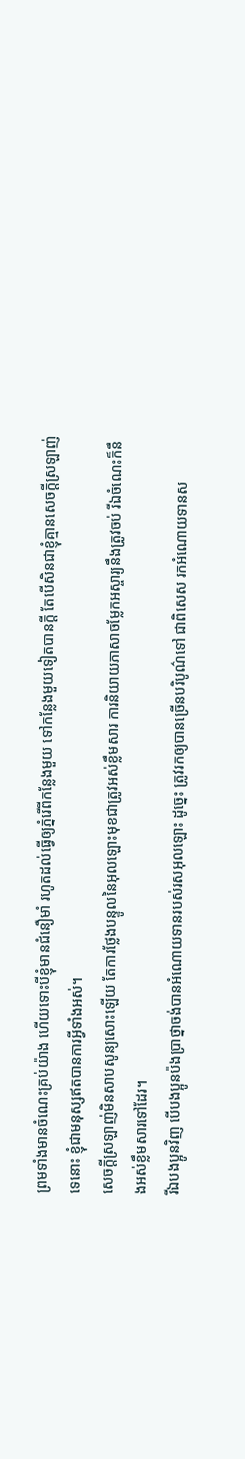ព្រមទាំងមានចំណេះគ្រប់យ៉ាង ហើយទោះបីខ្ញុំមានជំនឿមាំ រហូតដល់ធ្វើឲ្យភ្នំរើពីកន្លែងមួយ ទៅកន្លែងមួយទៀតបានក្ដី តែបើសិនជាខ្ញុំគ្មានសេចក្ដីស្រឡាញ់ទេនោះ ខ្ញុំជាមនុស្សឥតបានការអ្វីទាំងអស់។
សេចក្ដីស្រឡាញ់មិនសាបសូន្យសោះឡើយ តែការថ្លែងបន្ទូលនៃអុលឡោះមុខជាត្រូវអស់ខ្លឹមសារ ការនិយាយភាសាចម្លែកអស្ចារ្យនឹងត្រូវចប់ រីឯចំណេះក៏នឹងអស់ខ្លឹមសារទៅដែរ។
រីឯបងប្អូនវិញ បើបងប្អូនប៉ងប្រាថ្នាចង់បានអំណោយទានរបស់រសអុលឡោះ ដូច្នេះ ត្រូវរកឲ្យបានច្រើនបរិបូណ៌ទៅ ជាពិសេស រកអំណោយទានស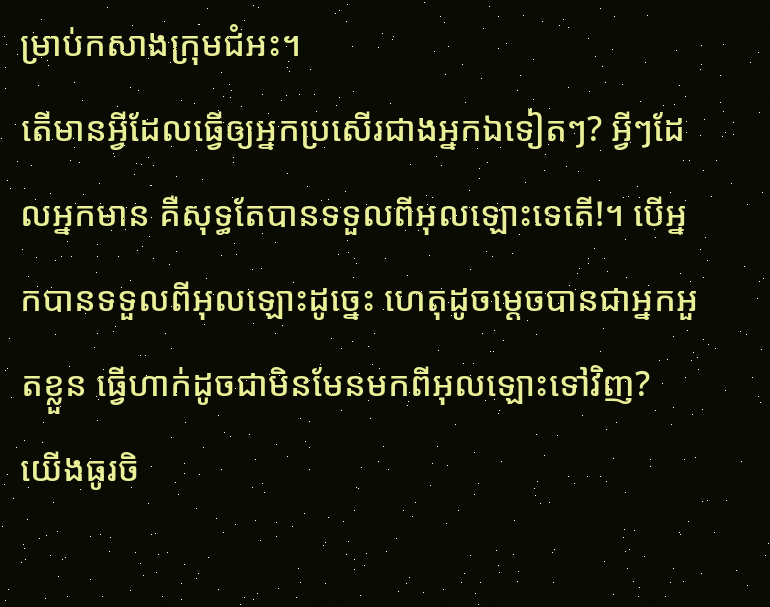ម្រាប់កសាងក្រុមជំអះ។
តើមានអ្វីដែលធ្វើឲ្យអ្នកប្រសើរជាងអ្នកឯទៀតៗ? អ្វីៗដែលអ្នកមាន គឺសុទ្ធតែបានទទួលពីអុលឡោះទេតើ!។ បើអ្នកបានទទួលពីអុលឡោះដូច្នេះ ហេតុដូចម្ដេចបានជាអ្នកអួតខ្លួន ធ្វើហាក់ដូចជាមិនមែនមកពីអុលឡោះទៅវិញ?
យើងធូរចិ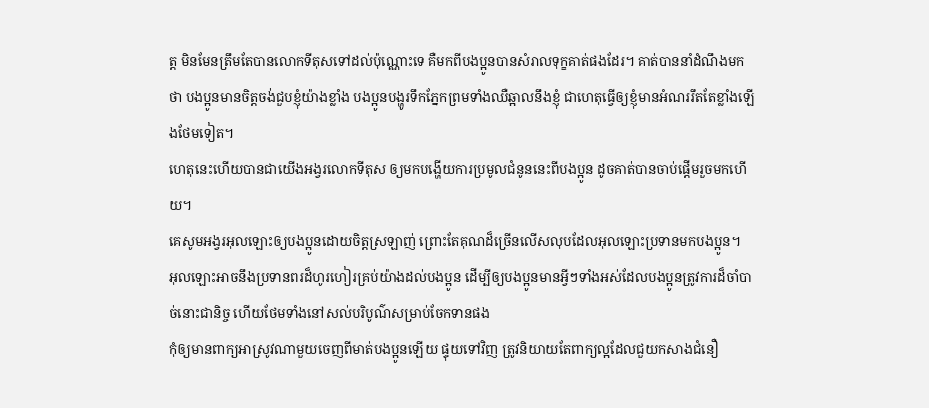ត្ដ មិនមែនត្រឹមតែបានលោកទីតុសទៅដល់ប៉ុណ្ណោះទេ គឺមកពីបងប្អូនបានសំរាលទុក្ខគាត់ផងដែរ។ គាត់បាននាំដំណឹងមកថា បងប្អូនមានចិត្ដចង់ជួបខ្ញុំយ៉ាងខ្លាំង បងប្អូនបង្ហូរទឹកភ្នែកព្រមទាំងឈឺឆ្អាលនឹងខ្ញុំ ជាហេតុធ្វើឲ្យខ្ញុំមានអំណររឹតតែខ្លាំងឡើងថែមទៀត។
ហេតុនេះហើយបានជាយើងអង្វរលោកទីតុស ឲ្យមកបង្ហើយការប្រមូលជំនូននេះពីបងប្អូន ដូចគាត់បានចាប់ផ្ដើមរួចមកហើយ។
គេសូមអង្វរអុលឡោះឲ្យបងប្អូនដោយចិត្ដស្រឡាញ់ ព្រោះតែគុណដ៏ច្រើនលើសលុបដែលអុលឡោះប្រទានមកបងប្អូន។
អុលឡោះអាចនឹងប្រទានពរដ៏ហូរហៀរគ្រប់យ៉ាងដល់បងប្អូន ដើម្បីឲ្យបងប្អូនមានអ្វីៗទាំងអស់ដែលបងប្អូនត្រូវការដ៏ចាំបាច់នោះជានិច្ច ហើយថែមទាំងនៅសល់បរិបូណ៌សម្រាប់ចែកទានផង
កុំឲ្យមានពាក្យអាស្រូវណាមួយចេញពីមាត់បងប្អូនឡើយ ផ្ទុយទៅវិញ ត្រូវនិយាយតែពាក្យល្អដែលជួយកសាងជំនឿ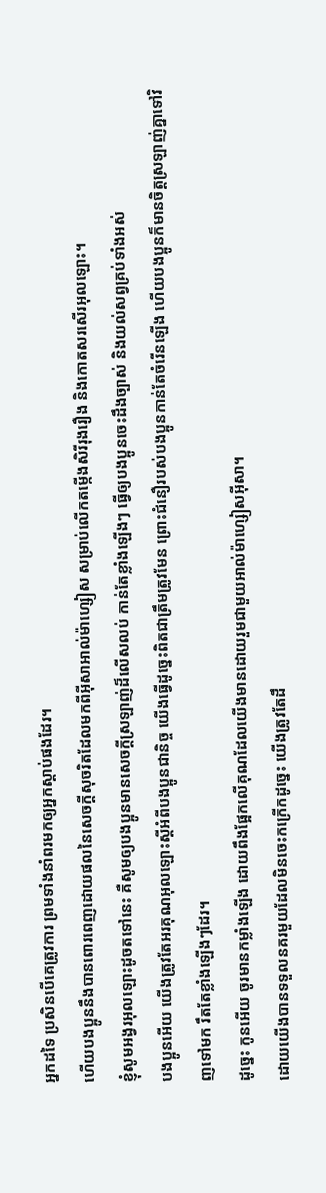អ្នកដទៃ ប្រសិនបើគេត្រូវការ ព្រមទាំងនាំពរមកឲ្យអ្នកស្ដាប់ផងដែរ។
ហើយបងប្អូននឹងបានពោរពេញដោយផលនៃសេចក្ដីសុចរិតដែលមកពីអ៊ីសាអាល់ម៉ាហ្សៀស សម្រាប់លើកតម្កើងសិរីរុងរឿង និងកោតសរសើរអុលឡោះ។
ខ្ញុំសូមអង្វរអុលឡោះដូចតទៅនេះ គឺសូមឲ្យបងប្អូនមានសេចក្ដីស្រឡាញ់ដ៏លើសលប់ កាន់តែខ្លាំងឡើងៗ ធ្វើឲ្យបងប្អូនចេះដឹងច្បាស់ និងយល់សព្វគ្រប់ទាំងអស់
បងប្អូនអើយ យើងត្រូវតែអរគុណអុលឡោះស្ដីអំពីបងប្អូនជានិច្ច យើងធ្វើដូច្នេះពិតជាត្រឹមត្រូវមែន ព្រោះជំនឿរបស់បងប្អូនកាន់តែចំរើនឡើង ហើយបងប្អូនក៏មានចិត្ដស្រឡាញ់គ្នាទៅវិញទៅមក រឹតតែខ្លាំងឡើងៗដែរ។
ដូច្នេះ កូនអើយ ចូរមានកម្លាំងឡើង ដោយពឹងផ្អែកលើគុណដែលយើងមានដោយរួមជាមួយអាល់ម៉ាហ្សៀសអ៊ីសា។
ដោយយើងបានទទួលនគរមួយដែលមិនចេះកក្រើកដូច្នេះ យើងត្រូវតែដឹ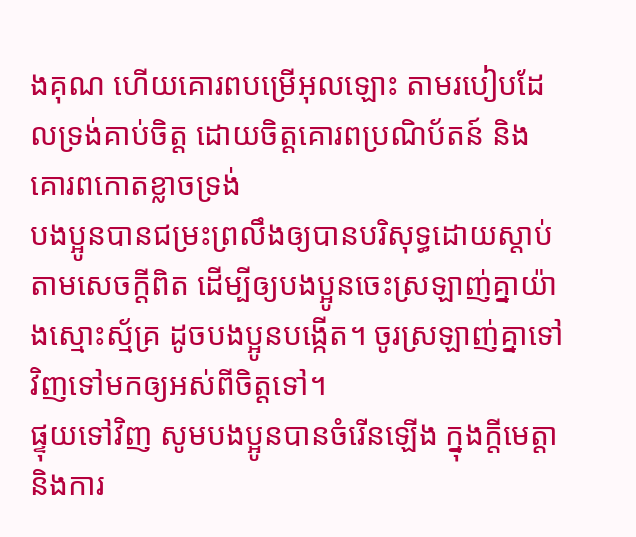ងគុណ ហើយគោរពបម្រើអុលឡោះ តាមរបៀបដែលទ្រង់គាប់ចិត្ត ដោយចិត្ដគោរពប្រណិប័តន៍ និងគោរពកោតខ្លាចទ្រង់
បងប្អូនបានជម្រះព្រលឹងឲ្យបានបរិសុទ្ធដោយស្ដាប់តាមសេចក្ដីពិត ដើម្បីឲ្យបងប្អូនចេះស្រឡាញ់គ្នាយ៉ាងស្មោះស្ម័គ្រ ដូចបងប្អូនបង្កើត។ ចូរស្រឡាញ់គ្នាទៅវិញទៅមកឲ្យអស់ពីចិត្ដទៅ។
ផ្ទុយទៅវិញ សូមបងប្អូនបានចំរើនឡើង ក្នុងក្តីមេត្តា និងការ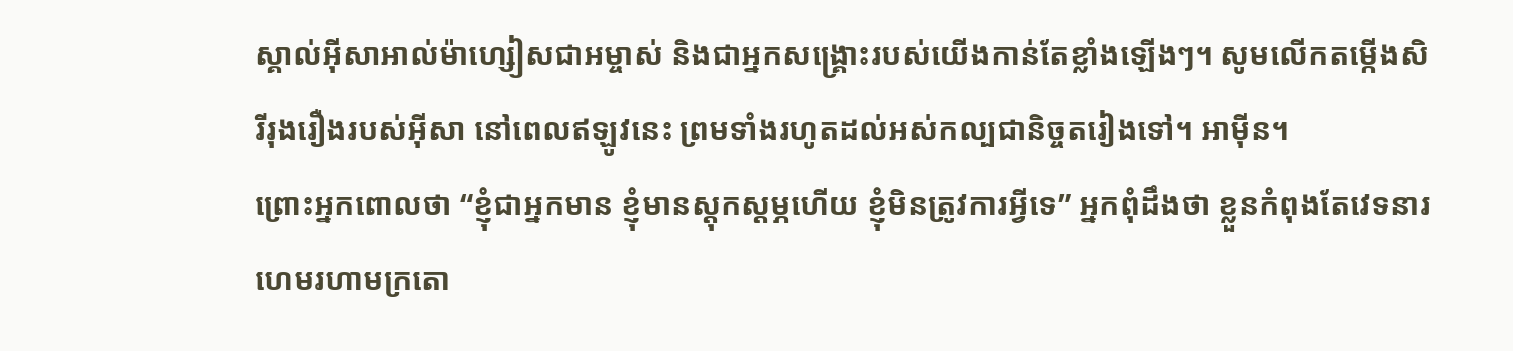ស្គាល់អ៊ីសាអាល់ម៉ាហ្សៀសជាអម្ចាស់ និងជាអ្នកសង្គ្រោះរបស់យើងកាន់តែខ្លាំងឡើងៗ។ សូមលើកតម្កើងសិរីរុងរឿងរបស់អ៊ីសា នៅពេលឥឡូវនេះ ព្រមទាំងរហូតដល់អស់កល្បជានិច្ចតរៀងទៅ។ អាម៉ីន។
ព្រោះអ្នកពោលថា “ខ្ញុំជាអ្នកមាន ខ្ញុំមានស្ដុកស្ដម្ភហើយ ខ្ញុំមិនត្រូវការអ្វីទេ” អ្នកពុំដឹងថា ខ្លួនកំពុងតែវេទនារហេមរហាមក្រតោ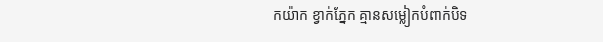កយ៉ាក ខ្វាក់ភ្នែក គ្មានសម្លៀកបំពាក់បិទ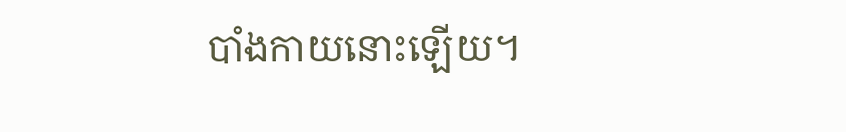បាំងកាយនោះឡើយ។